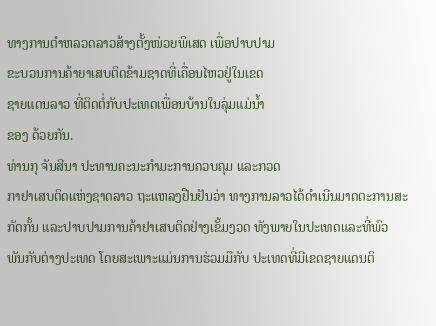ທາງການຕຳຫລວດລາວສ້າງຕັ້ງໜ່ວຍພິເສດ ເພື່ອປາບປາມ
ຂະບວນການຄ້າຍາເສບຕິດຂ້າມຊາດທີ່ເຄື່ອນໄຫວຢູ່ໃນເຂດ
ຊາຍແດນລາວ ທີ່ຕິດຕໍ່ກັບປະເທດເພື່ອນບ້ານໃນລຸ່ມແມ່ນ້ຳ
ຂອງ ດ້ວຍກັນ.
ທ່ານກຸ ຈັນສີນາ ປະທານຄະນະກຳມະການຄວບຄຸມ ແລະກວດ
ກາຢາເສບຕິດແຫ່ງຊາດລາວ ຖະແຫລງຢືນຢັນວ່າ ທາງການລາວໄດ້ດຳເນີນມາດຕະການສະກັດກັ້ນ ແລະປາບປາມການຄ້າຢາເສບຕິດຢ່າງເຂັ້ມງວດ ທັງພາຍໃນປະເທດແລະທີ່ພົວ
ພັນກັບຕ່າງປະເທດ ໂດຍສະເພາະແມ່ນການຮ່ວມມືກັບ ປະເທດທີ່ມີເຂດຊາຍແດນຕິ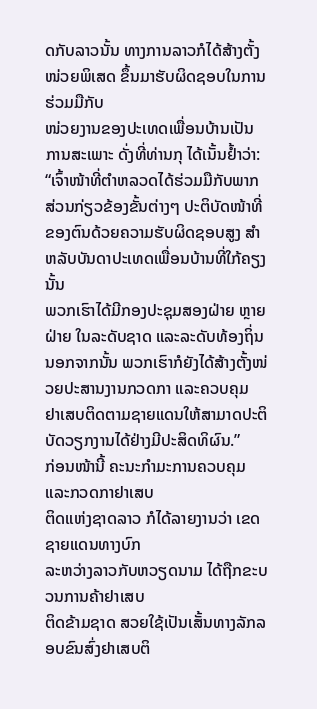ດກັບລາວນັ້ນ ທາງການລາວກໍໄດ້ສ້າງຕັ້ງໜ່ວຍພິເສດ ຂຶ້ນມາຮັບຜິດຊອບໃນການຮ່ວມມືກັບ
ໜ່ວຍງານຂອງປະເທດເພື່ອນບ້ານເປັນການສະເພາະ ດັ່ງທີ່ທ່ານກຸ ໄດ້ເນັ້ນຢ້ຳວ່າ:
“ເຈົ້າໜ້າທີ່ຕຳຫລວດໄດ້ຮ່ວມມືກັບພາກສ່ວນກ່ຽວຂ້ອງຂັ້ນຕ່າງໆ ປະຕິບັດໜ້າທີ່
ຂອງຕົນດ້ວຍຄວາມຮັບຜິດຊອບສູງ ສຳຫລັບບັນດາປະເທດເພື່ອນບ້ານທີ່ໃກ້ຄຽງນັ້ນ
ພວກເຮົາໄດ້ມີກອງປະຊຸມສອງຝ່າຍ ຫຼາຍຝ່າຍ ໃນລະດັບຊາດ ແລະລະດັບທ້ອງຖິ່ນ
ນອກຈາກນັ້ນ ພວກເຮົາກໍຍັງໄດ້ສ້າງຕັ້ງໜ່ວຍປະສານງານກວດກາ ແລະຄວບຄຸມ
ຢາເສບຕິດຕາມຊາຍແດນໃຫ້ສາມາດປະຕິບັດວຽກງານໄດ້ຢ່າງມີປະສິດທິຜົນ.”
ກ່ອນໜ້ານີ້ ຄະນະກຳມະການຄວບຄຸມ ແລະກວດກາຢາເສບ
ຕິດແຫ່ງຊາດລາວ ກໍໄດ້ລາຍງານວ່າ ເຂດຊາຍແດນທາງບົກ
ລະຫວ່າງລາວກັບຫວຽດນາມ ໄດ້ຖືກຂະບວນການຄ້າຢາເສບ
ຕິດຂ້າມຊາດ ສວຍໃຊ້ເປັນເສັ້ນທາງລັກລອບຂົນສົ່ງຢາເສບຕິ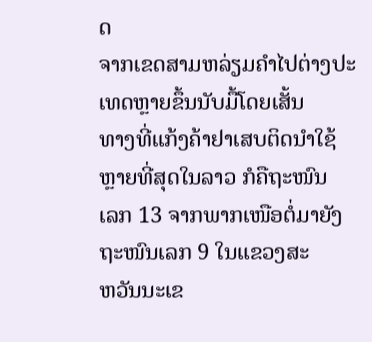ດ
ຈາກເຂດສາມຫລ່ຽມຄຳໄປຕ່າງປະເທດຫຼາຍຂຶ້ນນັບມື້ໂດຍເສັ້ນ
ທາງທີ່ແກ້ງຄ້າຢາເສບຕິດນຳໃຊ້ຫຼາຍທີ່ສຸດໃນລາວ ກໍຄືຖະໜົນ
ເລກ 13 ຈາກພາກເໜືອຕໍ່ມາຍັງຖະໜົນເລກ 9 ໃນແຂວງສະ
ຫວັນນະເຂ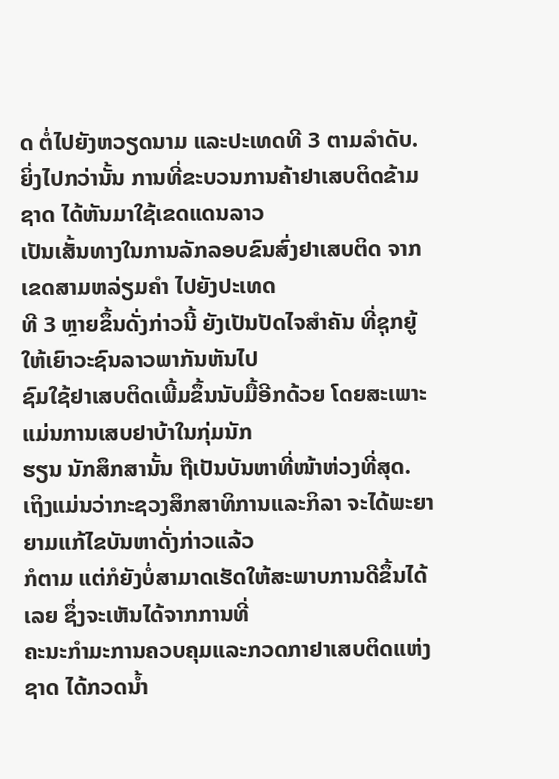ດ ຕໍ່ໄປຍັງຫວຽດນາມ ແລະປະເທດທີ 3 ຕາມລຳດັບ.
ຍິ່ງໄປກວ່ານັ້ນ ການທີ່ຂະບວນການຄ້າຢາເສບຕິດຂ້າມຊາດ ໄດ້ຫັນມາໃຊ້ເຂດແດນລາວ
ເປັນເສັ້ນທາງໃນການລັກລອບຂົນສົ່ງຢາເສບຕິດ ຈາກເຂດສາມຫລ່ຽມຄຳ ໄປຍັງປະເທດ
ທີ 3 ຫຼາຍຂຶ້ນດັ່ງກ່າວນີ້ ຍັງເປັນປັດໄຈສຳຄັນ ທີ່ຊຸກຍູ້ໃຫ້ເຍົາວະຊົນລາວພາກັນຫັນໄປ
ຊົມໃຊ້ຢາເສບຕິດເພີ້ມຂຶ້ນນັບມື້ອີກດ້ວຍ ໂດຍສະເພາະແມ່ນການເສບຢາບ້າໃນກຸ່ມນັກ
ຮຽນ ນັກສຶກສານັ້ນ ຖືເປັນບັນຫາທີ່ໜ້າຫ່ວງທີ່ສຸດ.
ເຖິງແມ່ນວ່າກະຊວງສຶກສາທິການແລະກິລາ ຈະໄດ້ພະຍາຍາມແກ້ໄຂບັນຫາດັ່ງກ່າວແລ້ວ
ກໍຕາມ ແຕ່ກໍຍັງບໍ່ສາມາດເຮັດໃຫ້ສະພາບການດີຂຶ້ນໄດ້ເລຍ ຊຶ່ງຈະເຫັນໄດ້ຈາກການທີ່
ຄະນະກຳມະການຄວບຄຸມແລະກວດກາຢາເສບຕິດແຫ່ງຊາດ ໄດ້ກວດນ້ຳ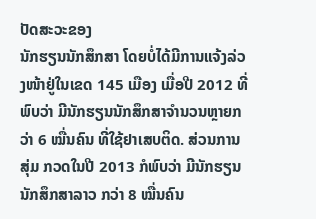ປັດສະວະຂອງ
ນັກຮຽນນັກສຶກສາ ໂດຍບໍ່ໄດ້ມີການແຈ້ງລ່ວງໜ້າຢູ່ໃນເຂດ 145 ເມືອງ ເມື່ອປີ 2012 ທີ່
ພົບວ່າ ມີນັກຮຽນນັກສຶກສາຈຳນວນຫຼາຍກວ່າ 6 ໝື່ນຄົນ ທີ່ໃຊ້ຢາເສບຕິດ. ສ່ວນການສຸ່ມ ກວດໃນປີ 2013 ກໍພົບວ່າ ມີນັກຮຽນນັກສຶກສາລາວ ກວ່າ 8 ໝື່ນຄົນ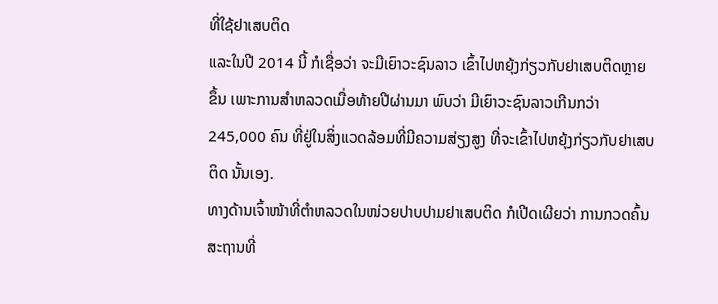ທີ່ໃຊ້ຢາເສບຕິດ
ແລະໃນປີ 2014 ນີ້ ກໍເຊື່ອວ່າ ຈະມີເຍົາວະຊົນລາວ ເຂົ້າໄປຫຍຸ້ງກ່ຽວກັບຢາເສບຕິດຫຼາຍ
ຂຶ້ນ ເພາະການສຳຫລວດເມື່ອທ້າຍປີຜ່ານມາ ພົບວ່າ ມີເຍົາວະຊົນລາວເກີນກວ່າ
245,000 ຄົນ ທີ່ຢູ່ໃນສິ່ງແວດລ້ອມທີ່ມີຄວາມສ່ຽງສູງ ທີ່ຈະເຂົ້າໄປຫຍຸ້ງກ່ຽວກັບຢາເສບ
ຕິດ ນັ້ນເອງ.
ທາງດ້ານເຈົ້າໜ້າທີ່ຕຳຫລວດໃນໜ່ວຍປາບປາມຢາເສບຕິດ ກໍເປີດເຜີຍວ່າ ການກວດຄົ້ນ
ສະຖານທີ່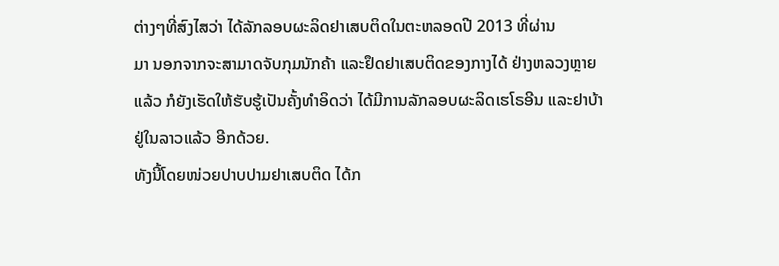ຕ່າງໆທີ່ສົງໄສວ່າ ໄດ້ລັກລອບຜະລິດຢາເສບຕິດໃນຕະຫລອດປີ 2013 ທີ່ຜ່ານ
ມາ ນອກຈາກຈະສາມາດຈັບກຸມນັກຄ້າ ແລະຢຶດຢາເສບຕິດຂອງກາງໄດ້ ຢ່າງຫລວງຫຼາຍ
ແລ້ວ ກໍຍັງເຮັດໃຫ້ຮັບຮູ້ເປັນຄັ້ງທຳອິດວ່າ ໄດ້ມີການລັກລອບຜະລິດເຮໂຣອີນ ແລະຢາບ້າ
ຢູ່ໃນລາວແລ້ວ ອີກດ້ວຍ.
ທັງນີ້ໂດຍໜ່ວຍປາບປາມຢາເສບຕິດ ໄດ້ກ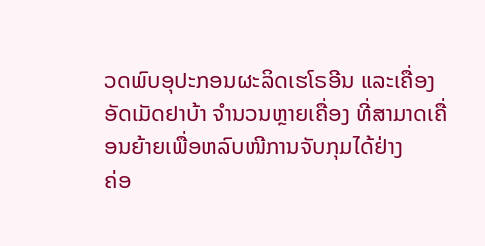ວດພົບອຸປະກອນຜະລິດເຮໂຣອີນ ແລະເຄື່ອງ
ອັດເມັດຢາບ້າ ຈຳນວນຫຼາຍເຄື່ອງ ທີ່ສາມາດເຄື່ອນຍ້າຍເພື່ອຫລົບໜີການຈັບກຸມໄດ້ຢ່າງ
ຄ່ອ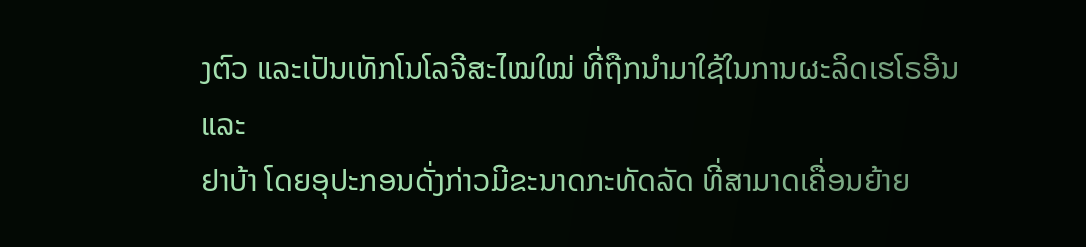ງຕົວ ແລະເປັນເທັກໂນໂລຈີສະໄໝໃໝ່ ທີ່ຖືກນຳມາໃຊ້ໃນການຜະລິດເຮໂຣອີນ ແລະ
ຢາບ້າ ໂດຍອຸປະກອນດັ່ງກ່າວມີຂະນາດກະທັດລັດ ທີ່ສາມາດເຄື່ອນຍ້າຍ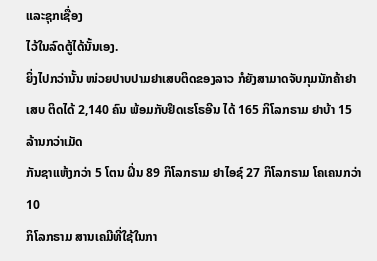ແລະຊຸກເຊື່ອງ
ໄວ້ໃນລົດຕູ້ໄດ້ນັ້ນເອງ.
ຍິ່ງໄປກວ່ານັ້ນ ໜ່ວຍປາບປາມຢາເສບຕິດຂອງລາວ ກໍຍັງສາມາດຈັບກຸມນັກຄ້າຢາເສບ ຕິດໄດ້ 2,140 ຄົນ ພ້ອມກັບຢຶດເຮໂຣອີນ ໄດ້ 165 ກິໂລກຣາມ ຢາບ້າ 15 ລ້ານກວ່າເມັດ
ກັນຊາແຫ້ງກວ່າ 5 ໂຕນ ຝິ່ນ 89 ກິໂລກຣາມ ຢາໄອຊ໌ 27 ກິໂລກຣາມ ໂຄເຄນກວ່າ 10
ກິໂລກຣາມ ສານເຄມີທີ່ໃຊ້ໃນກາ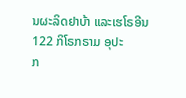ນຜະລິດຢາບ້າ ແລະເຮໂຣອີນ 122 ກິໂຣກຣາມ ອຸປະ
ກ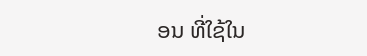ອນ ທີ່ໃຊ້ໃນ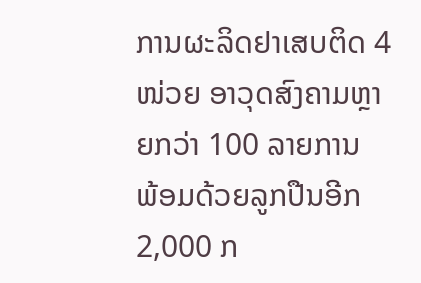ການຜະລິດຢາເສບຕິດ 4 ໜ່ວຍ ອາວຸດສົງຄາມຫຼາຍກວ່າ 100 ລາຍການ
ພ້ອມດ້ວຍລູກປືນອີກ 2,000 ກ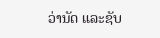ວ່ານັດ ແລະຊັບ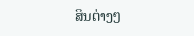ສິນຕ່າງໆ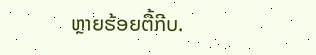ຫຼາຍຮ້ອຍຕື້ກີບ.